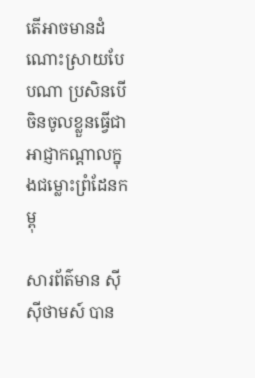តើអាចមានដំណោះស្រាយបែបណា ប្រសិនបើ ចិនចូលខ្លួនធ្វើជាអាជ្ញាកណ្តាលក្នុងជម្លោះព្រំដែនកម្ពុ

សារព័ត៌មាន ស៊ីស៊ីថាមស៍ បាន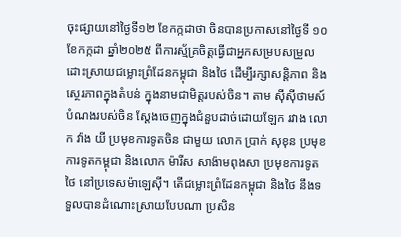ចុះផ្សាយនៅថ្ងៃទី១២ ខែកក្កដាថា ចិនបានប្រកាសនៅថ្ងៃទី ១០ ខែកក្កដា ឆ្នាំ២០២៥ ពីការស្ម័គ្រចិត្តធ្វើជាអ្នកសម្របសម្រួល ដោះស្រាយជម្លោះព្រំដែនកម្ពុជា និងថៃ ដើម្បីរក្សាសន្តិភាព និង ស្ថេរភាពក្នុងតំបន់ ក្នុងនាមជាមិត្តរបស់ចិន។ តាម ស៊ីស៊ីថាមស៍ បំណងរបស់ចិន ស្តែងចេញក្នុងជំនួបដាច់ដោយឡែក រវាង លោក វ៉ាង យី ប្រមុខការទូតចិន ជាមួយ លោក ប្រាក់ សុខុន ប្រមុខការទូតកម្ពុជា និងលោក ម៉ារីស សាង៉ាមពុងសា ប្រមុខការទូតថៃ នៅប្រទេសម៉ាឡេស៊ី។ តើជម្លោះព្រំដែនកម្ពុជា និងថៃ នឹងទទួលបានដំណោះស្រាយបែបណា ប្រសិន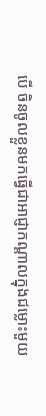បើ ចិនចូលខ្លួនមកធ្វើជាអាជ្ញាកណ្តាលក្នុងជម្លោះមួយ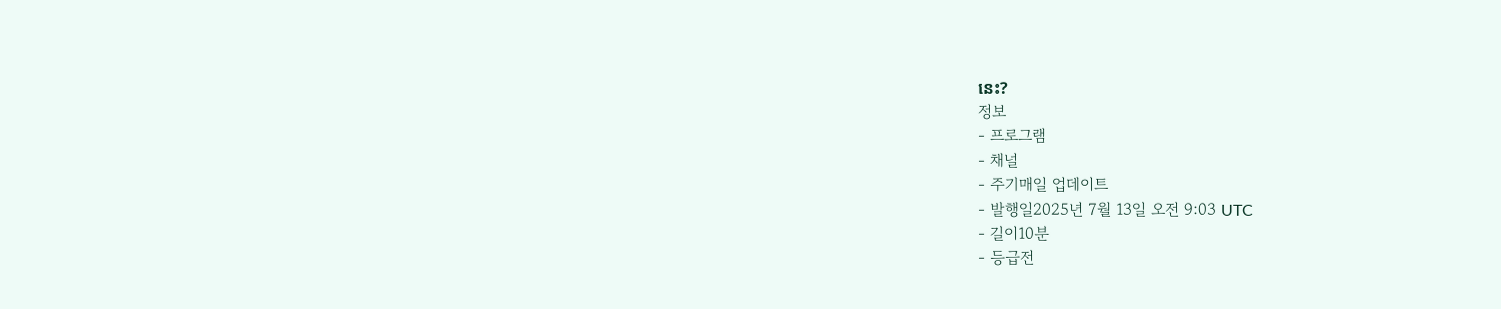នេះ?
정보
- 프로그램
- 채널
- 주기매일 업데이트
- 발행일2025년 7월 13일 오전 9:03 UTC
- 길이10분
- 등급전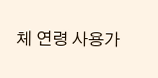체 연령 사용가